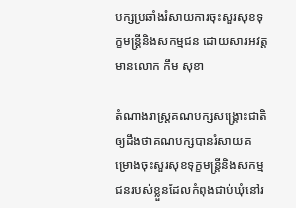បក្សប្រឆាំងរំសាយការចុះសួរសុខទុក្ខមន្ត្រីនិងសកម្មជន ដោយសារអវត្តមានលោក កឹម សុខា

តំណាងរាស្រ្តគណបក្សសង្គ្រោះជាតិឲ្យដឹងថាគណបក្សបានរំសាយគម្រោងចុះសួរសុខទុក្ខមន្ត្រីនិងសកម្មជនរបស់ខ្លួនដែលកំពុងជាប់ឃុំនៅរ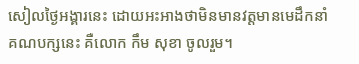សៀលថ្ងៃអង្គារនេះ ដោយអះអាងថាមិនមានវត្តមានមេដឹកនាំគណបក្សនេះ គឺលោក កឹម សុខា ចូលរួម។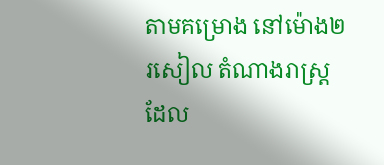តាមគម្រោង នៅម៉ោង២រសៀល តំណាងរាស្ត្រដែល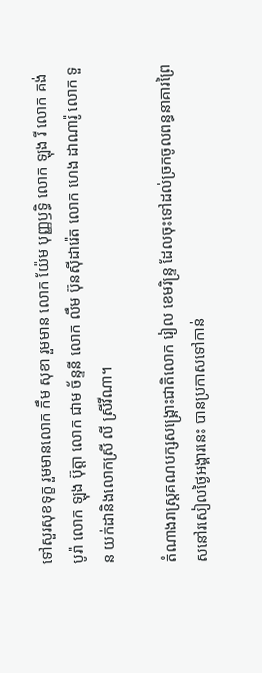ទៅសួរសុខទុក្ខ រួមមានលោក កឹម សុខា រួមមាន លោក យ៉ែម បុញ្ញឫទ្ធិ លោក ឡុង រី លោក គង់ បូរ៉ា លោក ឡុង ប៊ុត្ដា លោក ជាម ច័ន្ទនី លោក លឹម ប៊ុនស៊ីដារ៉េត លោក ហេង ដាណារ៉ូ លោក ទួន យក់ដានិងលោកស្រី លី ស្រីវីណា។

តំណាងរាស្ត្រគណបក្សសង្គ្រោះជាតិលោក រៀល ខេមរិន្ទ្រ ដែលចុះទៅដល់ច្រកចូលពន្ធនាគារព្រៃសនៅរសៀលថ្ងៃអង្គារនេះ បានប្រកាសទៅកាន់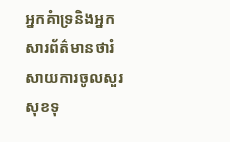អ្នកគំាទ្រនិងអ្នកសារព័ត៌មានថារំសាយការចូលសួរសុខទុ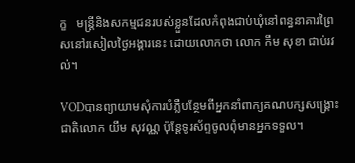ក្ខ   មន្ត្រីនិងសកម្មជនរបស់ខ្លួនដែលកំពុងជាប់ឃុំនៅពន្ធនាគារព្រៃសនៅរសៀលថ្ងៃអង្គារនេះ ដោយលោកថា លោក កឹម សុខា ជាប់រវល់។

VODបានព្យាយាមសុំការបំភ្លឺបន្ថែមពីអ្នកនាំពាក្យគណបក្សសង្គ្រោះជាតិលោក យឹម សុវណ្ណ ប៉ុន្តែទូរស័ព្ទចូលពុំមានអ្នកទទួល។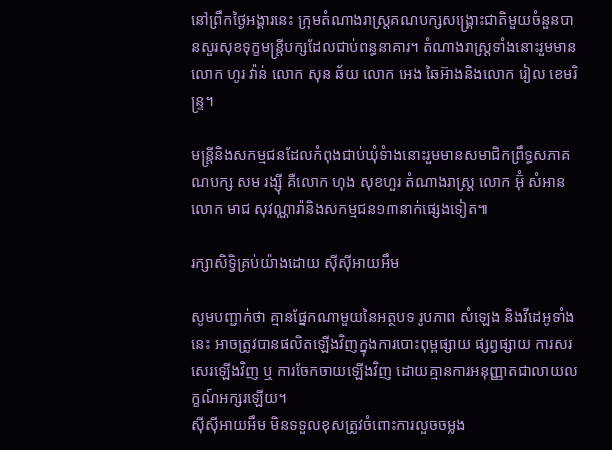នៅព្រឹកថ្ងៃអង្គារនេះ ក្រុមតំណាងរាស្រ្តគណបក្សសង្រ្គោះជាតិមួយចំនួនបានសួរសុខទុក្ខមន្រ្តីបក្សដែលជាប់ពន្ធនាគារ។ តំណាងរាស្រ្តទាំងនោះរួមមានលោក ហូរ វ៉ាន់ លោក សុន ឆ័យ លោក អេង ឆៃអ៊ាងនិងលោក រៀល ខេមរិន្ទ្រ។

មន្ត្រីនិងសកម្មជនដែលកំពុងជាប់ឃុំទំាងនោះរួមមានសមាជិកព្រឹទ្ធសភាគណបក្ស សម រង្ស៊ី គឺលោក ហុង សុខហួរ តំណាងរាស្រ្ត លោក អ៊ុំ សំអាន លោក មាជ សុវណ្ណារ៉ានិងសកម្មជន១៣នាក់ផ្សេងទៀត៕

រក្សាសិទ្វិគ្រប់យ៉ាងដោយ ស៊ីស៊ីអាយអឹម

សូមបញ្ជាក់ថា គ្មានផ្នែកណាមួយនៃអត្ថបទ រូបភាព សំឡេង និងវីដេអូទាំងនេះ អាចត្រូវបានផលិតឡើងវិញក្នុងការបោះពុម្ពផ្សាយ ផ្សព្វផ្សាយ ការសរសេរឡើងវិញ ឬ ការចែកចាយឡើងវិញ ដោយគ្មានការអនុញ្ញាតជាលាយលក្ខណ៍អក្សរឡើយ។
ស៊ីស៊ីអាយអឹម មិនទទួលខុសត្រូវចំពោះការលួចចម្លង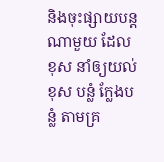និងចុះផ្សាយបន្តណាមួយ ដែលខុស នាំឲ្យយល់ខុស បន្លំ ក្លែងបន្លំ តាមគ្រ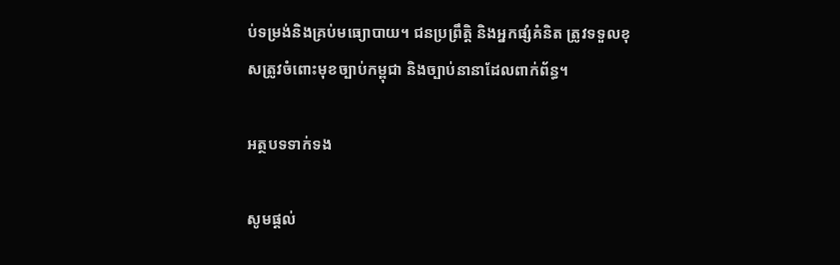ប់ទម្រង់និងគ្រប់មធ្យោបាយ។ ជនប្រព្រឹត្តិ និងអ្នកផ្សំគំនិត ត្រូវទទួលខុសត្រូវចំពោះមុខច្បាប់កម្ពុជា និងច្បាប់នានាដែលពាក់ព័ន្ធ។

អត្ថបទទាក់ទង

សូមផ្ដល់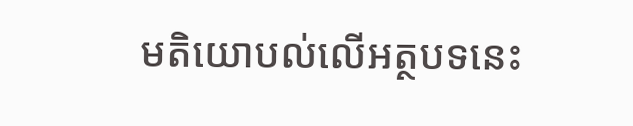មតិយោបល់លើអត្ថបទនេះ